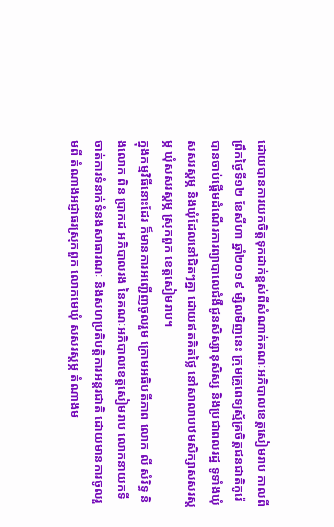ដោយបានការយកចិត្តទុកដាក់ខ្ពស់ពីសំណាក់គណៈអភិបាលខេត្តសៀមរាប កាលពីព្រឹកថ្ងៃទី១២ ខែសីហា ឆ្នាំ២០១៩ ម្សិលមិញនេះ ក្រុមគ្រូពេទ្យស្ម័គ្រចិត្តជនជាតិកូរ៉េ បានចាប់ផ្តើមដំណើរការព្យាបាលេជំងឺជូនសិស្សានុសិស្ស និងប្រជាពលរដ្ឋ ទូទាំងឃុំសសរស្ដម្ភ និងឃុំដែលនៅជិតៗគ្នា ដោយឥតគិតថ្លៃ នៅសាលាបឋមសិក្សាសសរស្ដម្ភ ឃុំសសរស្ដម្ភ ស្រុកពួក ខេត្តសៀមរាប។
ក្នុងកម្មវិធីនោះដែរ ក៏មានការអញ្ជើញចូលរួម ក្រោមអធិបតីភាព លោក លី សំរិទ្ធ និងលោក ពិន ប្រាកដ អភិបាលរង នៃគណៈអភិបាលខេត្តសៀមរាប លោកនាយកទីចាត់ការទំនាក់ទំនងសាធារណៈ និងសហប្រតិបត្តិការអន្តរជាតិ ដោយមានការចូលរួមពី តំណាងអជ្ញាធរស្រុកពួក លោកមេឃុំ សសរស្តម្ភ តំណាងម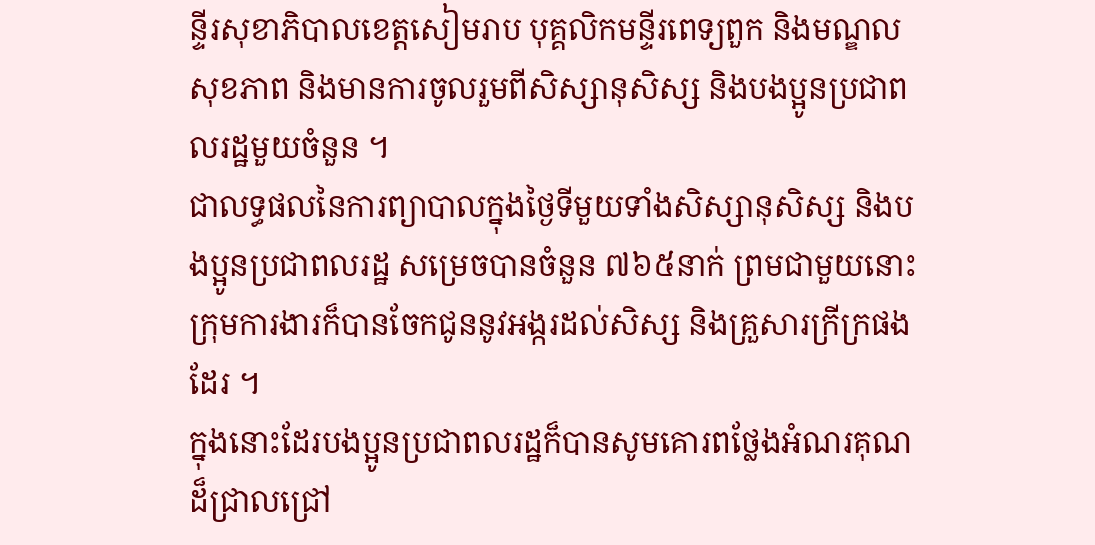ន្ទីរសុខាភិបាលខេត្តសៀមរាប បុគ្គលិកមន្ទីរពេទ្យពួក និងមណ្ឌលសុខភាព និងមានការចូលរួមពីសិស្សានុសិស្ស និងបងប្អូនប្រជាពលរដ្ឋមួយចំនួន ។
ជាលទ្ធផលនៃការព្យាបាលក្នុងថ្ងៃទីមួយទាំងសិស្សានុសិស្ស និងបងប្អូនប្រជាពលរដ្ឋ សម្រេចបានចំនួន ៧៦៥នាក់ ព្រមជាមួយនោះក្រុមការងារក៏បានចែកជូននូវអង្ករដល់សិស្ស និងគ្រួសារក្រីក្រផងដែរ ។
ក្នុងនោះដែរបងប្អូនប្រជាពលរដ្ឋក៏បានសូមគោរពថ្លែងអំណរគុណដ៏ជ្រាលជ្រៅ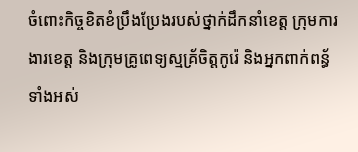ចំពោះកិច្ចខិតខំប្រឹងប្រែងរបស់ថ្នាក់ដឹកនាំខេត្ត ក្រុមការងារខេត្ត និងក្រុមគ្រូពេទ្យស្មគ្រ័ចិត្តកូរ៉េ និងអ្នកពាក់ពន្ធ័ទាំងអស់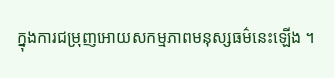ក្នុងការជម្រុញអោយសកម្មភាពមនុស្សធម៌នេះឡើង ។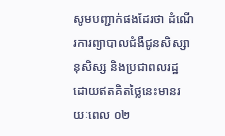សូមបញ្ជាក់ផងដែរថា ដំណើរការព្យាបាលជំងឺជូនសិស្សានុសិស្ស និងប្រជាពលរដ្ឋ ដោយឥតគិតថ្លៃនេះមានរយៈពេល ០២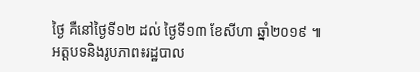ថ្ងៃ គឺនៅថ្ងៃទី១២ ដល់ ថ្ងៃទី១៣ ខែសីហា ឆ្នាំ២០១៩ ៕
អត្តបទនិងរូបភាព៖រដ្ឋបាល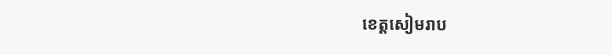ខេត្តសៀមរាប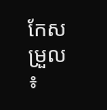កែសម្រួល ៖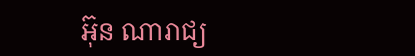អ៊ុន ណារាជ្យ